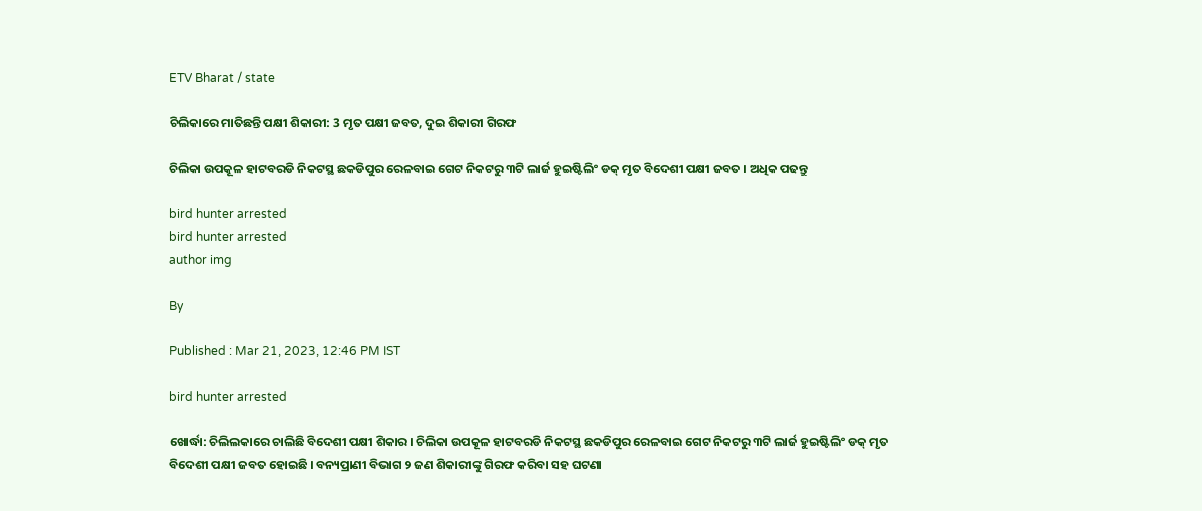ETV Bharat / state

ଚିଲିକାରେ ମାତିଛନ୍ତି ପକ୍ଷୀ ଶିକାରୀ: 3 ମୃତ ପକ୍ଷୀ ଜବତ, ଦୁଇ ଶିକାରୀ ଗିରଫ

ଚିଲିକା ଉପକୂଳ ହାଟବରଡି ନିକଟସ୍ଥ ଛକଡିପୁର ରେଳବାଇ ଗେଟ ନିକଟରୁ ୩ଟି ଲାର୍ଜ ହୁଇଷ୍ଟିଲିଂ ଡକ୍ ମୃତ ବିଦେଶୀ ପକ୍ଷୀ ଜବତ । ଅଧିକ ପଢନ୍ତୁ

bird hunter arrested
bird hunter arrested
author img

By

Published : Mar 21, 2023, 12:46 PM IST

bird hunter arrested

ଖୋର୍ଦ୍ଧା: ଚିଲିଲକାରେ ଚାଲିଛି ବିଦେଶୀ ପକ୍ଷୀ ଶିକାର । ଚିଲିକା ଉପକୂଳ ହାଟବରଡି ନିକଟସ୍ଥ ଛକଡିପୁର ରେଳବାଇ ଗେଟ ନିକଟରୁ ୩ଟି ଲାର୍ଜ ହୁଇଷ୍ଟିଲିଂ ଡକ୍ ମୃତ ବିଦେଶୀ ପକ୍ଷୀ ଜବତ ହୋଇଛି । ବନ୍ୟପ୍ରାଣୀ ବିଭାଗ ୨ ଜଣ ଶିକାରୀଙ୍କୁ ଗିରଫ କରିବା ସହ ଘଟଣା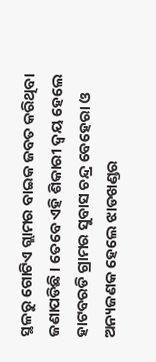ସ୍ଥଳରୁ ଗୋଟିଏ ଗ୍ଲାମର ବାଇକ ଜବତ କରିଥିବା ଜଣାପଡିଛି । ତେବେ ଏହି ଶିକାରୀ ଦ୍ବୟ ହେଲେ ହାଟବରଡି ଗ୍ରାମର ସୁବାସ ଚନ୍ଦ୍ର ବେହେରା ଓ ଅନ୍ୟଜଣକ ହେଲେ ଝାଡଖଣ୍ଡର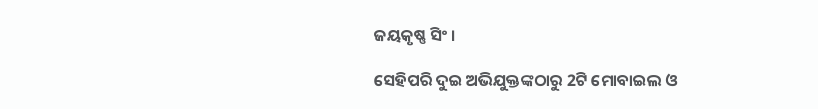ଜୟକୃଷ୍ଣ ସିଂ ।

ସେହିପରି ଦୁଇ ଅଭିଯୁକ୍ତଙ୍କଠାରୁ 2ଟି ମୋବାଇଲ ଓ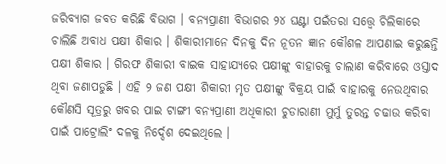ଜରିବ୍ୟାଗ ଜବତ କରିଛି ବିଭାଗ । ବନ୍ୟପ୍ରାଣୀ ବିଭାଗର ୨୪ ଘଣ୍ଟା ପଇଁତରା ସତ୍ତ୍ଵେ ଚିଲିକାରେ ଚାଲିଛି ଅବାଧ ପକ୍ଷୀ ଶିକାର । ଶିକାରୀମାନେ ଦିନକୁ ଦିନ ନୂତନ ଜ୍ଞାନ କୌଶଳ ଆପଣାଇ କରୁଛନ୍ତି ପକ୍ଷୀ ଶିକାର । ଗିରଫ ଶିକାରୀ ବାଇକ ସାହାଯ୍ୟରେ ପକ୍ଷୀଙ୍କୁ ବାହାରକୁ ଚାଲାଣ କରିବାରେ ଓସ୍ତାଦ ଥିବା ଜଣାପଡୁଛି । ଏହି ୨ ଜଣ ପକ୍ଷୀ ଶିକାରୀ ମୃତ ପକ୍ଷୀଙ୍କୁ ବିକ୍ରୟ ପାଇଁ ବାହାରକୁ ନେଉଥିବାର କୌଣସି ସୂତ୍ରରୁ ଖବର ପାଇ ଟାଙ୍ଗୀ ବନ୍ୟପ୍ରାଣୀ ଅଧିକାରୀ ଚୁଡାରାଣୀ ମୁର୍ମୁ ତୁରନ୍ତ ଚଢାଉ କରିବା ପାଇଁ ପାଟ୍ରୋଲିଂ ଦଳକୁ ନିର୍ଦ୍ଦେଶ ଦେଇଥିଲେ ।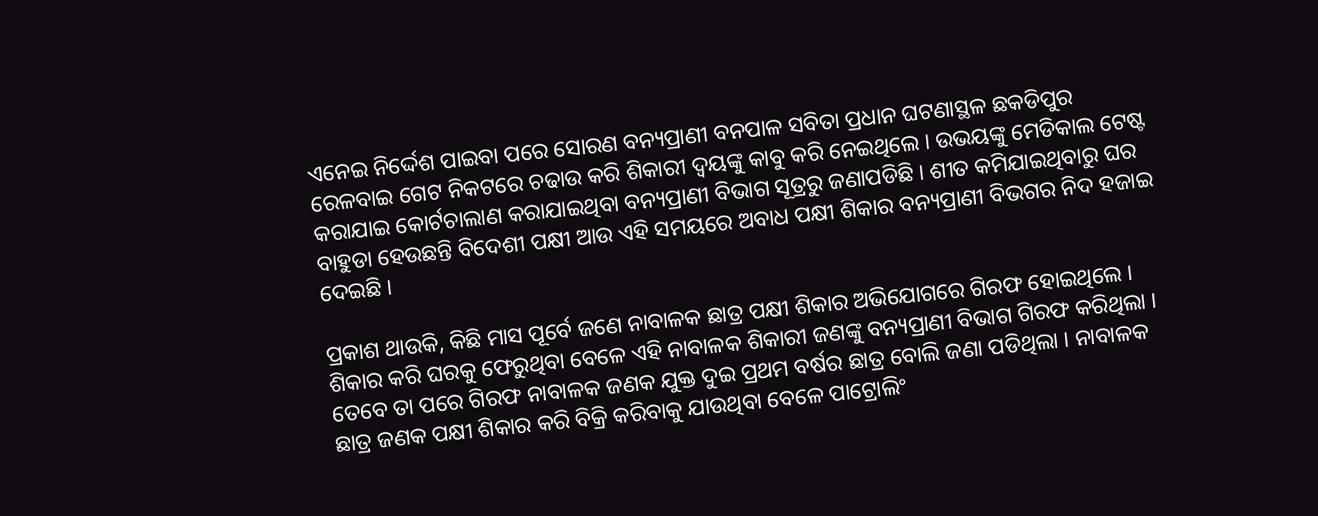ଏନେଇ ନିର୍ଦ୍ଦେଶ ପାଇବା ପରେ ସୋରଣ ବନ୍ୟପ୍ରାଣୀ ବନପାଳ ସବିତା ପ୍ରଧାନ ଘଟଣାସ୍ଥଳ ଛକଡିପୁର ରେଳବାଇ ଗେଟ ନିକଟରେ ଚଢାଉ କରି ଶିକାରୀ ଦ୍ବୟଙ୍କୁ କାବୁ କରି ନେଇଥିଲେ । ଉଭୟଙ୍କୁ ମେଡିକାଲ ଟେଷ୍ଟ କରାଯାଇ କୋର୍ଟଚାଲାଣ କରାଯାଇଥିବା ବନ୍ୟପ୍ରାଣୀ ବିଭାଗ ସୂତ୍ରରୁ ଜଣାପଡିଛି । ଶୀତ କମିଯାଇଥିବାରୁ ଘର ବାହୁଡା ହେଉଛନ୍ତି ବିଦେଶୀ ପକ୍ଷୀ ଆଉ ଏହି ସମୟରେ ଅବାଧ ପକ୍ଷୀ ଶିକାର ବନ୍ୟପ୍ରାଣୀ ବିଭଗର ନିଦ ହଜାଇ ଦେଇଛି ।

ପ୍ରକାଶ ଥାଉକି, କିଛି ମାସ ପୂର୍ବେ ଜଣେ ନାବାଳକ ଛାତ୍ର ପକ୍ଷୀ ଶିକାର ଅଭିଯୋଗରେ ଗିରଫ ହୋଇଥିଲେ । ଶିକାର କରି ଘରକୁ ଫେରୁଥିବା ବେଳେ ଏହି ନାବାଳକ ଶିକାରୀ ଜଣଙ୍କୁ ବନ୍ୟପ୍ରାଣୀ ବିଭାଗ ଗିରଫ କରିଥିଲା । ତେବେ ତା ପରେ ଗିରଫ ନାବାଳକ ଜଣକ ଯୁକ୍ତ ଦୁଇ ପ୍ରଥମ ବର୍ଷର ଛାତ୍ର ବୋଲି ଜଣା ପଡିଥିଲା । ନାବାଳକ ଛାତ୍ର ଜଣକ ପକ୍ଷୀ ଶିକାର କରି ବିକ୍ରି କରିବାକୁ ଯାଉଥିବା ବେଳେ ପାଟ୍ରୋଲିଂ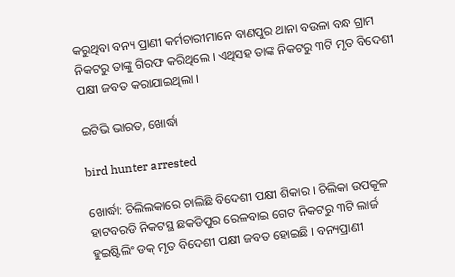କରୁଥିବା ବନ୍ୟ ପ୍ରାଣୀ କର୍ମଚାରୀମାନେ ବାଣପୁର ଥାନା ବଉଳା ବନ୍ଧ ଗ୍ରାମ ନିକଟରୁ ତାଙ୍କୁ ଗିରଫ କରିଥିଲେ । ଏଥିସହ ତାଙ୍କ ନିକଟରୁ ୩ଟି ମୃତ ବିଦେଶୀ ପକ୍ଷୀ ଜବତ କରାଯାଇଥିଲା ।

ଇଟିଭି ଭାରତ, ଖୋର୍ଦ୍ଧା

bird hunter arrested

ଖୋର୍ଦ୍ଧା: ଚିଲିଲକାରେ ଚାଲିଛି ବିଦେଶୀ ପକ୍ଷୀ ଶିକାର । ଚିଲିକା ଉପକୂଳ ହାଟବରଡି ନିକଟସ୍ଥ ଛକଡିପୁର ରେଳବାଇ ଗେଟ ନିକଟରୁ ୩ଟି ଲାର୍ଜ ହୁଇଷ୍ଟିଲିଂ ଡକ୍ ମୃତ ବିଦେଶୀ ପକ୍ଷୀ ଜବତ ହୋଇଛି । ବନ୍ୟପ୍ରାଣୀ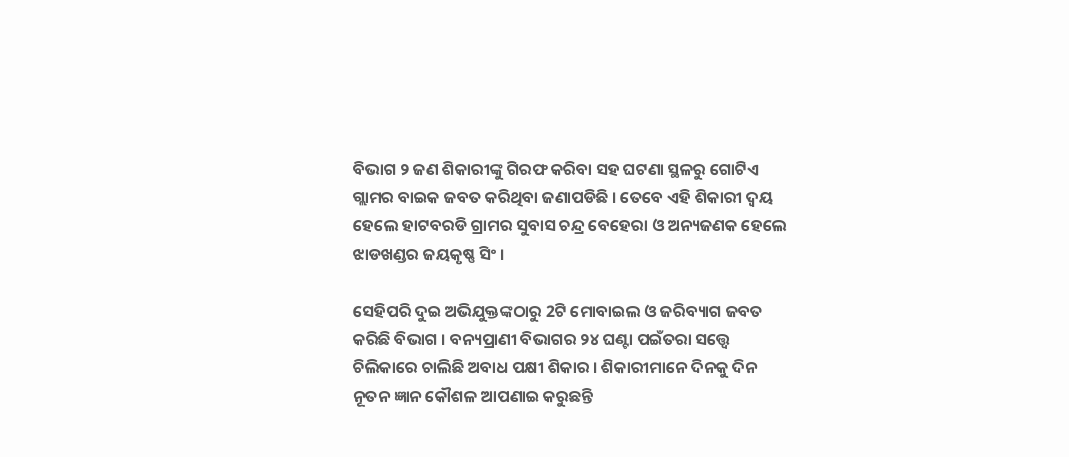ବିଭାଗ ୨ ଜଣ ଶିକାରୀଙ୍କୁ ଗିରଫ କରିବା ସହ ଘଟଣା ସ୍ଥଳରୁ ଗୋଟିଏ ଗ୍ଲାମର ବାଇକ ଜବତ କରିଥିବା ଜଣାପଡିଛି । ତେବେ ଏହି ଶିକାରୀ ଦ୍ବୟ ହେଲେ ହାଟବରଡି ଗ୍ରାମର ସୁବାସ ଚନ୍ଦ୍ର ବେହେରା ଓ ଅନ୍ୟଜଣକ ହେଲେ ଝାଡଖଣ୍ଡର ଜୟକୃଷ୍ଣ ସିଂ ।

ସେହିପରି ଦୁଇ ଅଭିଯୁକ୍ତଙ୍କଠାରୁ 2ଟି ମୋବାଇଲ ଓ ଜରିବ୍ୟାଗ ଜବତ କରିଛି ବିଭାଗ । ବନ୍ୟପ୍ରାଣୀ ବିଭାଗର ୨୪ ଘଣ୍ଟା ପଇଁତରା ସତ୍ତ୍ଵେ ଚିଲିକାରେ ଚାଲିଛି ଅବାଧ ପକ୍ଷୀ ଶିକାର । ଶିକାରୀମାନେ ଦିନକୁ ଦିନ ନୂତନ ଜ୍ଞାନ କୌଶଳ ଆପଣାଇ କରୁଛନ୍ତି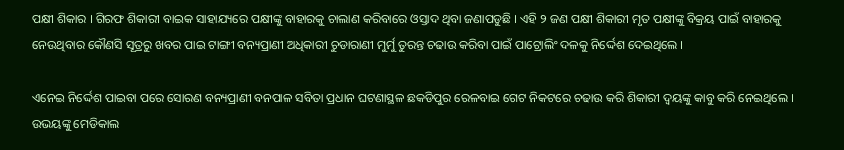ପକ୍ଷୀ ଶିକାର । ଗିରଫ ଶିକାରୀ ବାଇକ ସାହାଯ୍ୟରେ ପକ୍ଷୀଙ୍କୁ ବାହାରକୁ ଚାଲାଣ କରିବାରେ ଓସ୍ତାଦ ଥିବା ଜଣାପଡୁଛି । ଏହି ୨ ଜଣ ପକ୍ଷୀ ଶିକାରୀ ମୃତ ପକ୍ଷୀଙ୍କୁ ବିକ୍ରୟ ପାଇଁ ବାହାରକୁ ନେଉଥିବାର କୌଣସି ସୂତ୍ରରୁ ଖବର ପାଇ ଟାଙ୍ଗୀ ବନ୍ୟପ୍ରାଣୀ ଅଧିକାରୀ ଚୁଡାରାଣୀ ମୁର୍ମୁ ତୁରନ୍ତ ଚଢାଉ କରିବା ପାଇଁ ପାଟ୍ରୋଲିଂ ଦଳକୁ ନିର୍ଦ୍ଦେଶ ଦେଇଥିଲେ ।

ଏନେଇ ନିର୍ଦ୍ଦେଶ ପାଇବା ପରେ ସୋରଣ ବନ୍ୟପ୍ରାଣୀ ବନପାଳ ସବିତା ପ୍ରଧାନ ଘଟଣାସ୍ଥଳ ଛକଡିପୁର ରେଳବାଇ ଗେଟ ନିକଟରେ ଚଢାଉ କରି ଶିକାରୀ ଦ୍ବୟଙ୍କୁ କାବୁ କରି ନେଇଥିଲେ । ଉଭୟଙ୍କୁ ମେଡିକାଲ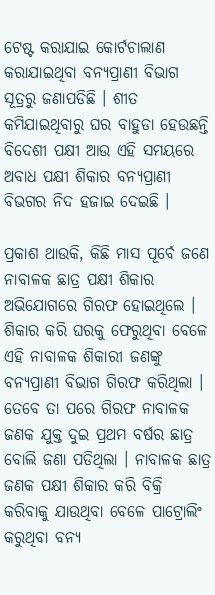ଟେଷ୍ଟ କରାଯାଇ କୋର୍ଟଚାଲାଣ କରାଯାଇଥିବା ବନ୍ୟପ୍ରାଣୀ ବିଭାଗ ସୂତ୍ରରୁ ଜଣାପଡିଛି । ଶୀତ କମିଯାଇଥିବାରୁ ଘର ବାହୁଡା ହେଉଛନ୍ତି ବିଦେଶୀ ପକ୍ଷୀ ଆଉ ଏହି ସମୟରେ ଅବାଧ ପକ୍ଷୀ ଶିକାର ବନ୍ୟପ୍ରାଣୀ ବିଭଗର ନିଦ ହଜାଇ ଦେଇଛି ।

ପ୍ରକାଶ ଥାଉକି, କିଛି ମାସ ପୂର୍ବେ ଜଣେ ନାବାଳକ ଛାତ୍ର ପକ୍ଷୀ ଶିକାର ଅଭିଯୋଗରେ ଗିରଫ ହୋଇଥିଲେ । ଶିକାର କରି ଘରକୁ ଫେରୁଥିବା ବେଳେ ଏହି ନାବାଳକ ଶିକାରୀ ଜଣଙ୍କୁ ବନ୍ୟପ୍ରାଣୀ ବିଭାଗ ଗିରଫ କରିଥିଲା । ତେବେ ତା ପରେ ଗିରଫ ନାବାଳକ ଜଣକ ଯୁକ୍ତ ଦୁଇ ପ୍ରଥମ ବର୍ଷର ଛାତ୍ର ବୋଲି ଜଣା ପଡିଥିଲା । ନାବାଳକ ଛାତ୍ର ଜଣକ ପକ୍ଷୀ ଶିକାର କରି ବିକ୍ରି କରିବାକୁ ଯାଉଥିବା ବେଳେ ପାଟ୍ରୋଲିଂ କରୁଥିବା ବନ୍ୟ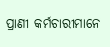ପ୍ରାଣୀ କର୍ମଚାରୀମାନେ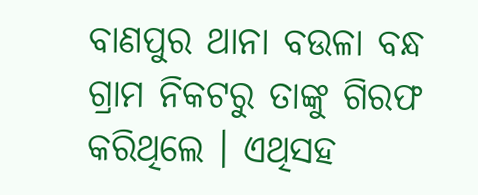ବାଣପୁର ଥାନା ବଉଳା ବନ୍ଧ ଗ୍ରାମ ନିକଟରୁ ତାଙ୍କୁ ଗିରଫ କରିଥିଲେ । ଏଥିସହ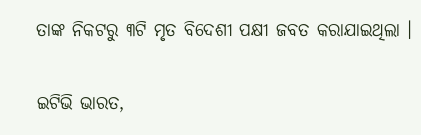ତାଙ୍କ ନିକଟରୁ ୩ଟି ମୃତ ବିଦେଶୀ ପକ୍ଷୀ ଜବତ କରାଯାଇଥିଲା ।

ଇଟିଭି ଭାରତ,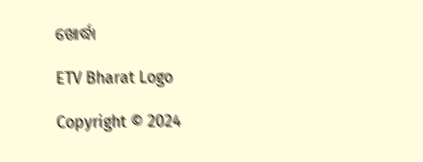ଖୋର୍ଦ୍ଧା

ETV Bharat Logo

Copyright © 2024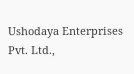Ushodaya Enterprises Pvt. Ltd.,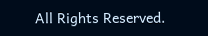All Rights Reserved.